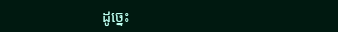ដូច្នេះ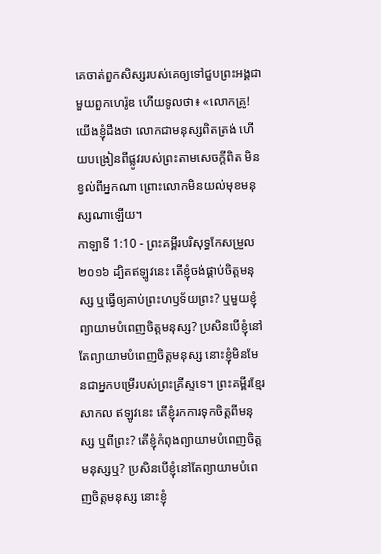គេចាត់ពួកសិស្សរបស់គេឲ្យទៅជួបព្រះអង្គជាមួយពួកហេរ៉ូឌ ហើយទូលថា៖ «លោកគ្រូ! យើងខ្ញុំដឹងថា លោកជាមនុស្សពិតត្រង់ ហើយបង្រៀនពីផ្លូវរបស់ព្រះតាមសេចក្តីពិត មិនខ្វល់ពីអ្នកណា ព្រោះលោកមិនយល់មុខមនុស្សណាឡើយ។
កាឡាទី 1:10 - ព្រះគម្ពីរបរិសុទ្ធកែសម្រួល ២០១៦ ដ្បិតឥឡូវនេះ តើខ្ញុំចង់ផ្គាប់ចិត្តមនុស្ស ឬធ្វើឲ្យគាប់ព្រះហឫទ័យព្រះ? ឬមួយខ្ញុំព្យាយាមបំពេញចិត្តមនុស្ស? ប្រសិនបើខ្ញុំនៅតែព្យាយាមបំពេញចិត្តមនុស្ស នោះខ្ញុំមិនមែនជាអ្នកបម្រើរបស់ព្រះគ្រីស្ទទេ។ ព្រះគម្ពីរខ្មែរសាកល ឥឡូវនេះ តើខ្ញុំរកការទុកចិត្តពីមនុស្ស ឬពីព្រះ? តើខ្ញុំកំពុងព្យាយាមបំពេញចិត្តមនុស្សឬ? ប្រសិនបើខ្ញុំនៅតែព្យាយាមបំពេញចិត្តមនុស្ស នោះខ្ញុំ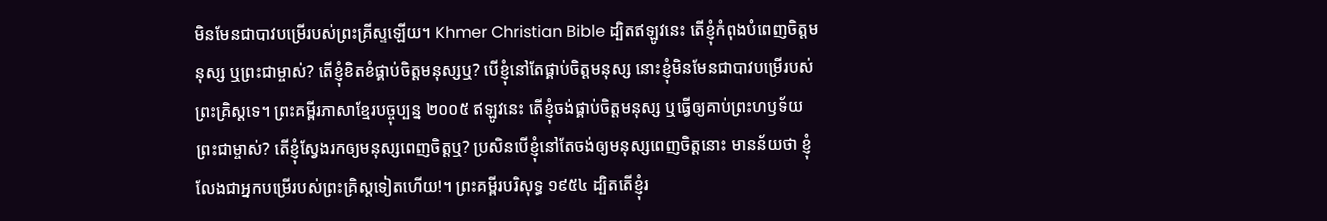មិនមែនជាបាវបម្រើរបស់ព្រះគ្រីស្ទឡើយ។ Khmer Christian Bible ដ្បិតឥឡូវនេះ តើខ្ញុំកំពុងបំពេញចិត្ដមនុស្ស ឬព្រះជាម្ចាស់? តើខ្ញុំខិតខំផ្គាប់ចិត្ដមនុស្សឬ? បើខ្ញុំនៅតែផ្គាប់ចិត្តមនុស្ស នោះខ្ញុំមិនមែនជាបាវបម្រើរបស់ព្រះគ្រិស្ដទេ។ ព្រះគម្ពីរភាសាខ្មែរបច្ចុប្បន្ន ២០០៥ ឥឡូវនេះ តើខ្ញុំចង់ផ្គាប់ចិត្តមនុស្ស ឬធ្វើឲ្យគាប់ព្រះហឫទ័យព្រះជាម្ចាស់? តើខ្ញុំស្វែងរកឲ្យមនុស្សពេញចិត្តឬ? ប្រសិនបើខ្ញុំនៅតែចង់ឲ្យមនុស្សពេញចិត្តនោះ មានន័យថា ខ្ញុំលែងជាអ្នកបម្រើរបស់ព្រះគ្រិស្តទៀតហើយ!។ ព្រះគម្ពីរបរិសុទ្ធ ១៩៥៤ ដ្បិតតើខ្ញុំរ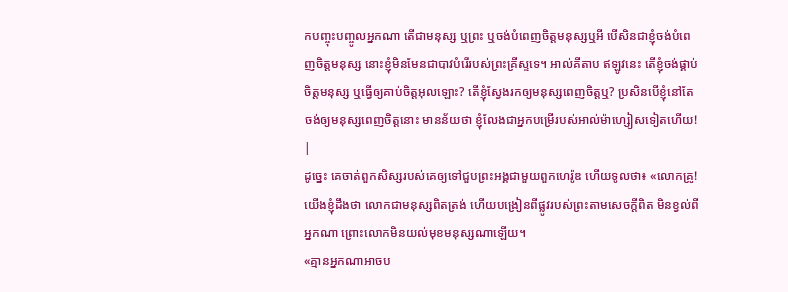កបញ្ចុះបញ្ចូលអ្នកណា តើជាមនុស្ស ឬព្រះ ឬចង់បំពេញចិត្តមនុស្សឬអី បើសិនជាខ្ញុំចង់បំពេញចិត្តមនុស្ស នោះខ្ញុំមិនមែនជាបាវបំរើរបស់ព្រះគ្រីស្ទទេ។ អាល់គីតាប ឥឡូវនេះ តើខ្ញុំចង់ផ្គាប់ចិត្ដមនុស្ស ឬធ្វើឲ្យគាប់ចិត្តអុលឡោះ? តើខ្ញុំស្វែងរកឲ្យមនុស្សពេញចិត្ដឬ? ប្រសិនបើខ្ញុំនៅតែចង់ឲ្យមនុស្សពេញចិត្ដនោះ មានន័យថា ខ្ញុំលែងជាអ្នកបម្រើរបស់អាល់ម៉ាហ្សៀសទៀតហើយ! |
ដូច្នេះ គេចាត់ពួកសិស្សរបស់គេឲ្យទៅជួបព្រះអង្គជាមួយពួកហេរ៉ូឌ ហើយទូលថា៖ «លោកគ្រូ! យើងខ្ញុំដឹងថា លោកជាមនុស្សពិតត្រង់ ហើយបង្រៀនពីផ្លូវរបស់ព្រះតាមសេចក្តីពិត មិនខ្វល់ពីអ្នកណា ព្រោះលោកមិនយល់មុខមនុស្សណាឡើយ។
«គ្មានអ្នកណាអាចប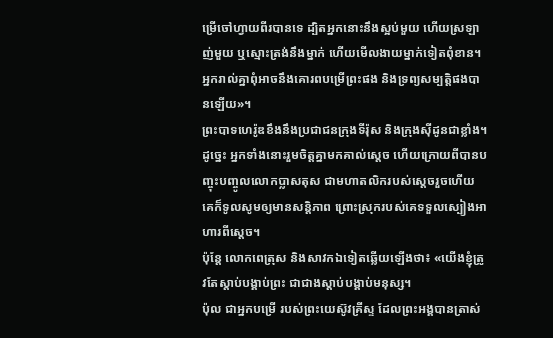ម្រើចៅហ្វាយពីរបានទេ ដ្បិតអ្នកនោះនឹងស្អប់មួយ ហើយស្រឡាញ់មួយ ឬស្មោះត្រង់នឹងម្នាក់ ហើយមើលងាយម្នាក់ទៀតពុំខាន។ អ្នករាល់គ្នាពុំអាចនឹងគោរពបម្រើព្រះផង និងទ្រព្យសម្បត្តិផងបានឡើយ»។
ព្រះបាទហេរ៉ូឌខឹងនឹងប្រជាជនក្រុងទីរ៉ុស និងក្រុងស៊ីដូនជាខ្លាំង។ ដូច្នេះ អ្នកទាំងនោះរួមចិត្តគ្នាមកគាល់ស្តេច ហើយក្រោយពីបានបញ្ចុះបញ្ចូលលោកប្លាសតុស ជាមហាតលិករបស់ស្តេចរួចហើយ គេក៏ទូលសូមឲ្យមានសន្ដិភាព ព្រោះស្រុករបស់គេទទួលស្បៀងអាហារពីស្តេច។
ប៉ុន្ដែ លោកពេត្រុស និងសាវកឯទៀតឆ្លើយឡើងថា៖ «យើងខ្ញុំត្រូវតែស្តាប់បង្គាប់ព្រះ ជាជាងស្ដាប់បង្គាប់មនុស្ស។
ប៉ុល ជាអ្នកបម្រើ របស់ព្រះយេស៊ូវគ្រីស្ទ ដែលព្រះអង្គបានត្រាស់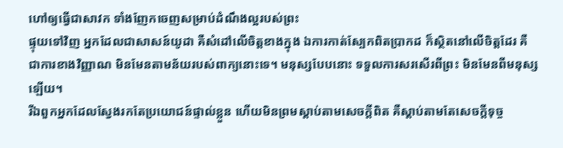ហៅឲ្យធ្វើជាសាវក ទាំងញែកចេញសម្រាប់ដំណឹងល្អរបស់ព្រះ
ផ្ទុយទៅវិញ អ្នកដែលជាសាសន៍យូដា គឺសំដៅលើចិត្តខាងក្នុង ឯការកាត់ស្បែកពិតប្រាកដ ក៏ស្ថិតនៅលើចិត្តដែរ គឺជាការខាងវិញ្ញាណ មិនមែនតាមន័យរបស់ពាក្យនោះទេ។ មនុស្សបែបនោះ ទទួលការសរសើរពីព្រះ មិនមែនពីមនុស្សឡើយ។
រីឯពួកអ្នកដែលស្វែងរកតែប្រយោជន៍ផ្ទាល់ខ្លួន ហើយមិនព្រមស្តាប់តាមសេចក្តីពិត គឺស្តាប់តាមតែសេចក្តីទុច្ច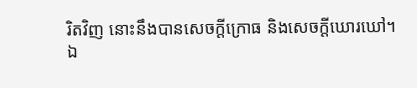រិតវិញ នោះនឹងបានសេចក្តីក្រោធ និងសេចក្តីឃោរឃៅ។
ឯ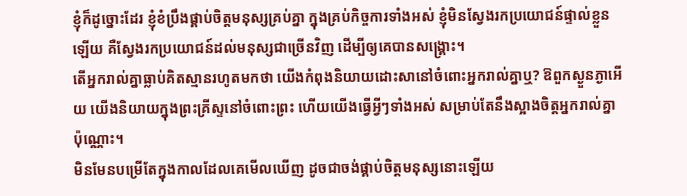ខ្ញុំក៏ដូច្នោះដែរ ខ្ញុំខំប្រឹងផ្គាប់ចិត្តមនុស្សគ្រប់គ្នា ក្នុងគ្រប់កិច្ចការទាំងអស់ ខ្ញុំមិនស្វែងរកប្រយោជន៍ផ្ទាល់ខ្លួនឡើយ គឺស្វែងរកប្រយោជន៍ដល់មនុស្សជាច្រើនវិញ ដើម្បីឲ្យគេបានសង្គ្រោះ។
តើអ្នករាល់គ្នាធ្លាប់គិតស្មានរហូតមកថា យើងកំពុងនិយាយដោះសានៅចំពោះអ្នករាល់គ្នាឬ? ឱពួកស្ងួនភ្ងាអើយ យើងនិយាយក្នុងព្រះគ្រីស្ទនៅចំពោះព្រះ ហើយយើងធ្វើអ្វីៗទាំងអស់ សម្រាប់តែនឹងស្អាងចិត្តអ្នករាល់គ្នាប៉ុណ្ណោះ។
មិនមែនបម្រើតែក្នុងកាលដែលគេមើលឃើញ ដូចជាចង់ផ្គាប់ចិត្តមនុស្សនោះឡើយ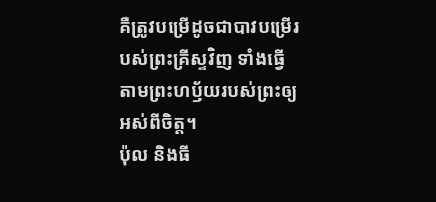គឺត្រូវបម្រើដូចជាបាវបម្រើរបស់ព្រះគ្រីស្ទវិញ ទាំងធ្វើតាមព្រះហឫ័យរបស់ព្រះឲ្យអស់ពីចិត្ត។
ប៉ុល និងធី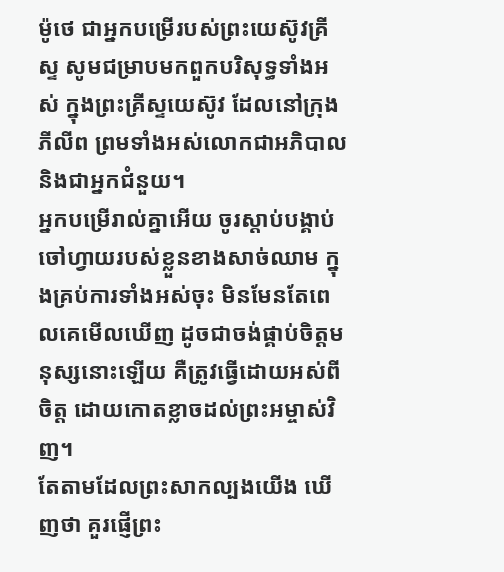ម៉ូថេ ជាអ្នកបម្រើរបស់ព្រះយេស៊ូវគ្រីស្ទ សូមជម្រាបមកពួកបរិសុទ្ធទាំងអស់ ក្នុងព្រះគ្រីស្ទយេស៊ូវ ដែលនៅក្រុងភីលីព ព្រមទាំងអស់លោកជាអភិបាល និងជាអ្នកជំនួយ។
អ្នកបម្រើរាល់គ្នាអើយ ចូរស្តាប់បង្គាប់ចៅហ្វាយរបស់ខ្លួនខាងសាច់ឈាម ក្នុងគ្រប់ការទាំងអស់ចុះ មិនមែនតែពេលគេមើលឃើញ ដូចជាចង់ផ្គាប់ចិត្តមនុស្សនោះឡើយ គឺត្រូវធ្វើដោយអស់ពីចិត្ត ដោយកោតខ្លាចដល់ព្រះអម្ចាស់វិញ។
តែតាមដែលព្រះសាកល្បងយើង ឃើញថា គួរផ្ញើព្រះ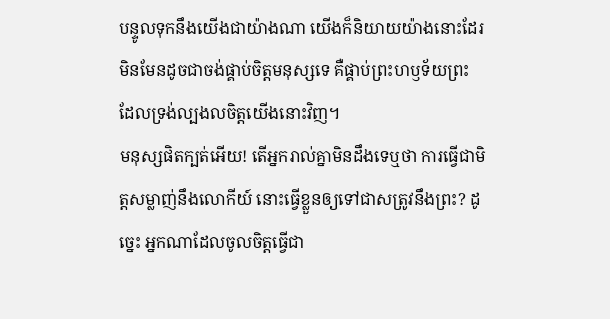បន្ទូលទុកនឹងយើងជាយ៉ាងណា យើងក៏និយាយយ៉ាងនោះដែរ មិនមែនដូចជាចង់ផ្គាប់ចិត្តមនុស្សទេ គឺផ្គាប់ព្រះហឫទ័យព្រះ ដែលទ្រង់ល្បងលចិត្តយើងនោះវិញ។
មនុស្សផិតក្បត់អើយ! តើអ្នករាល់គ្នាមិនដឹងទេឬថា ការធ្វើជាមិត្តសម្លាញ់នឹងលោកីយ៍ នោះធ្វើខ្លួនឲ្យទៅជាសត្រូវនឹងព្រះ? ដូច្នេះ អ្នកណាដែលចូលចិត្តធ្វើជា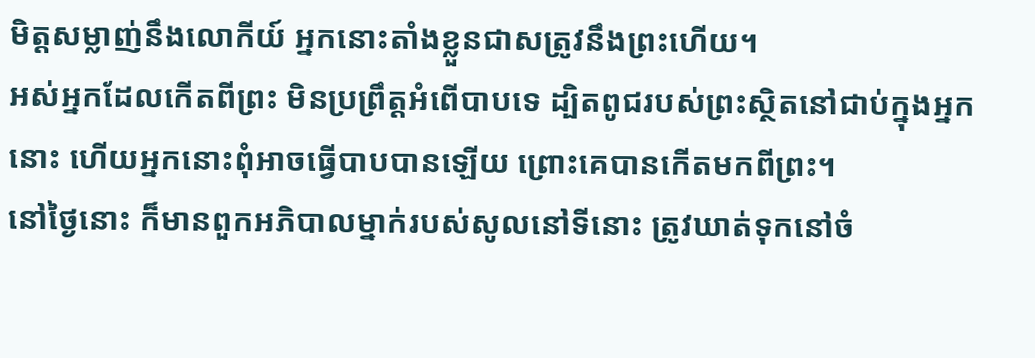មិត្តសម្លាញ់នឹងលោកីយ៍ អ្នកនោះតាំងខ្លួនជាសត្រូវនឹងព្រះហើយ។
អស់អ្នកដែលកើតពីព្រះ មិនប្រព្រឹត្តអំពើបាបទេ ដ្បិតពូជរបស់ព្រះស្ថិតនៅជាប់ក្នុងអ្នកនោះ ហើយអ្នកនោះពុំអាចធ្វើបាបបានឡើយ ព្រោះគេបានកើតមកពីព្រះ។
នៅថ្ងៃនោះ ក៏មានពួកអភិបាលម្នាក់របស់សូលនៅទីនោះ ត្រូវឃាត់ទុកនៅចំ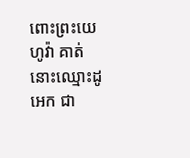ពោះព្រះយេហូវ៉ា គាត់នោះឈ្មោះដូអេក ជា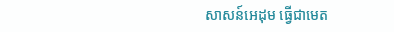សាសន៍អេដុម ធ្វើជាមេត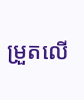ម្រួតលើ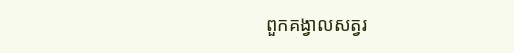ពួកគង្វាលសត្វរ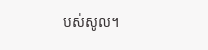បស់សូល។